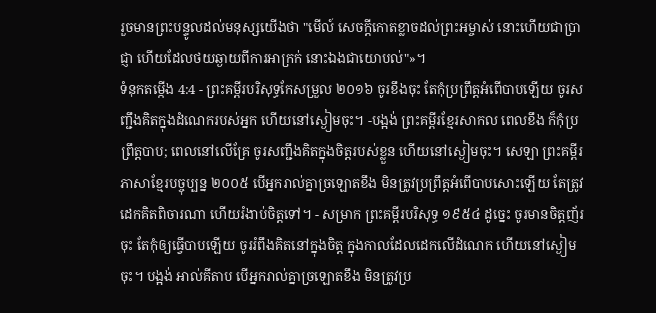រួចមានព្រះបន្ទូលដល់មនុស្សយើងថា "មើល៍ សេចក្ដីកោតខ្លាចដល់ព្រះអម្ចាស់ នោះហើយជាប្រាជ្ញា ហើយដែលថយឆ្ងាយពីការអាក្រក់ នោះឯងជាយោបល់"»។
ទំនុកតម្កើង 4:4 - ព្រះគម្ពីរបរិសុទ្ធកែសម្រួល ២០១៦ ចូរខឹងចុះ តែកុំប្រព្រឹត្តអំពើបាបឡើយ ចូរសញ្ជឹងគិតក្នុងដំណេករបស់អ្នក ហើយនៅស្ងៀមចុះ។ -បង្អង់ ព្រះគម្ពីរខ្មែរសាកល ពេលខឹង ក៏កុំប្រព្រឹត្តបាប; ពេលនៅលើគ្រែ ចូរសញ្ជឹងគិតក្នុងចិត្តរបស់ខ្លួន ហើយនៅស្ងៀមចុះ។ សេឡា ព្រះគម្ពីរភាសាខ្មែរបច្ចុប្បន្ន ២០០៥ បើអ្នករាល់គ្នាច្រឡោតខឹង មិនត្រូវប្រព្រឹត្តអំពើបាបសោះឡើយ តែត្រូវដេកគិតពិចារណា ហើយរំងាប់ចិត្តទៅ។ - សម្រាក ព្រះគម្ពីរបរិសុទ្ធ ១៩៥៤ ដូច្នេះ ចូរមានចិត្តញ័រចុះ តែកុំឲ្យធ្វើបាបឡើយ ចូររំពឹងគិតនៅក្នុងចិត្ត ក្នុងកាលដែលដេកលើដំណេក ហើយនៅស្ងៀមចុះ។ បង្អង់ អាល់គីតាប បើអ្នករាល់គ្នាច្រឡោតខឹង មិនត្រូវប្រ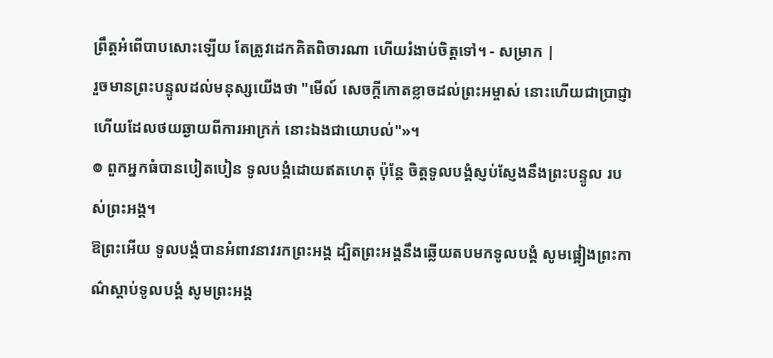ព្រឹត្តអំពើបាបសោះឡើយ តែត្រូវដេកគិតពិចារណា ហើយរំងាប់ចិត្តទៅ។ - សម្រាក |
រួចមានព្រះបន្ទូលដល់មនុស្សយើងថា "មើល៍ សេចក្ដីកោតខ្លាចដល់ព្រះអម្ចាស់ នោះហើយជាប្រាជ្ញា ហើយដែលថយឆ្ងាយពីការអាក្រក់ នោះឯងជាយោបល់"»។
៙ ពួកអ្នកធំបានបៀតបៀន ទូលបង្គំដោយឥតហេតុ ប៉ុន្តែ ចិត្តទូលបង្គំស្ញប់ស្ញែងនឹងព្រះបន្ទូល របស់ព្រះអង្គ។
ឱព្រះអើយ ទូលបង្គំបានអំពាវនាវរកព្រះអង្គ ដ្បិតព្រះអង្គនឹងឆ្លើយតបមកទូលបង្គំ សូមផ្អៀងព្រះកាណ៌ស្តាប់ទូលបង្គំ សូមព្រះអង្គ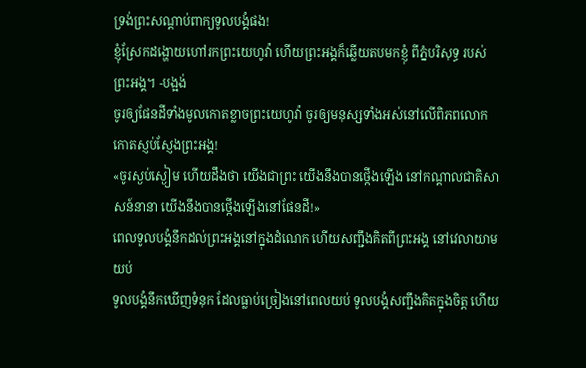ទ្រង់ព្រះសណ្ដាប់ពាក្យទូលបង្គំផង!
ខ្ញុំស្រែកដង្ហោយហៅរកព្រះយេហូវ៉ា ហើយព្រះអង្គក៏ឆ្លើយតបមកខ្ញុំ ពីភ្នំបរិសុទ្ធ របស់ព្រះអង្គ។ -បង្អង់
ចូរឲ្យផែនដីទាំងមូលកោតខ្លាចព្រះយេហូវ៉ា ចូរឲ្យមនុស្សទាំងអស់នៅលើពិភពលោក កោតស្ញប់ស្ញែងព្រះអង្គ!
«ចូរស្ងប់ស្ងៀម ហើយដឹងថា យើងជាព្រះ យើងនឹងបានថ្កើងឡើង នៅកណ្ដាលជាតិសាសន៍នានា យើងនឹងបានថ្កើងឡើងនៅផែនដី!»
ពេលទូលបង្គំនឹកដល់ព្រះអង្គនៅក្នុងដំណេក ហើយសញ្ជឹងគិតពីព្រះអង្គ នៅវេលាយាមយប់
ទូលបង្គំនឹកឃើញទំនុក ដែលធ្លាប់ច្រៀងនៅពេលយប់ ទូលបង្គំសញ្ជឹងគិតក្នុងចិត្ត ហើយ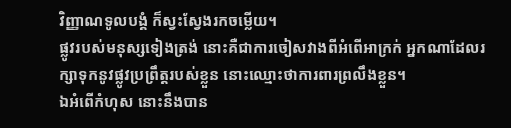វិញ្ញាណទូលបង្គំ ក៏ស្វះស្វែងរកចម្លើយ។
ផ្លូវរបស់មនុស្សទៀងត្រង់ នោះគឺជាការចៀសវាងពីអំពើអាក្រក់ អ្នកណាដែលរក្សាទុកនូវផ្លូវប្រព្រឹត្តរបស់ខ្លួន នោះឈ្មោះថាការពារព្រលឹងខ្លួន។
ឯអំពើកំហុស នោះនឹងបាន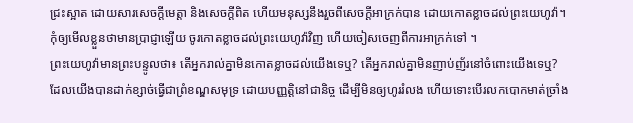ជ្រះស្អាត ដោយសារសេចក្ដីមេត្តា និងសេចក្ដីពិត ហើយមនុស្សនឹងរួចពីសេចក្ដីអាក្រក់បាន ដោយកោតខ្លាចដល់ព្រះយេហូវ៉ា។
កុំឲ្យមើលខ្លួនថាមានប្រាជ្ញាឡើយ ចូរកោតខ្លាចដល់ព្រះយេហូវ៉ាវិញ ហើយចៀសចេញពីការអាក្រក់ទៅ ។
ព្រះយេហូវ៉ាមានព្រះបន្ទូលថា៖ តើអ្នករាល់គ្នាមិនកោតខ្លាចដល់យើងទេឬ? តើអ្នករាល់គ្នាមិនញាប់ញ័រនៅចំពោះយើងទេឬ? ដែលយើងបានដាក់ខ្សាច់ធ្វើជាព្រំខណ្ឌសមុទ្រ ដោយបញ្ញត្តិនៅជានិច្ច ដើម្បីមិនឲ្យហូររំលង ហើយទោះបើរលកបោកមាត់ច្រាំង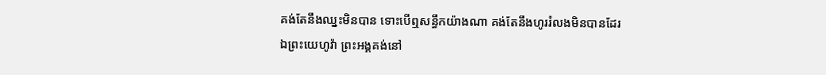គង់តែនឹងឈ្នះមិនបាន ទោះបើឮសន្ធឹកយ៉ាងណា គង់តែនឹងហូររំលងមិនបានដែរ
ឯព្រះយេហូវ៉ា ព្រះអង្គគង់នៅ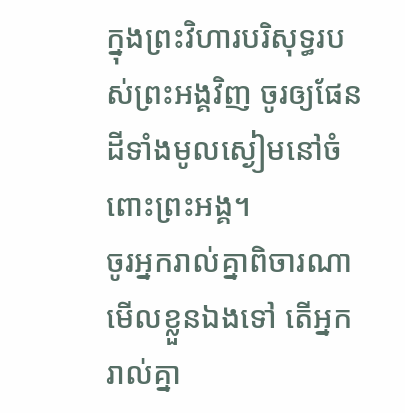ក្នុងព្រះវិហារបរិសុទ្ធរបស់ព្រះអង្គវិញ ចូរឲ្យផែនដីទាំងមូលស្ងៀមនៅចំពោះព្រះអង្គ។
ចូរអ្នករាល់គ្នាពិចារណាមើលខ្លួនឯងទៅ តើអ្នករាល់គ្នា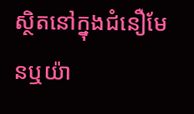ស្ថិតនៅក្នុងជំនឿមែនឬយ៉ា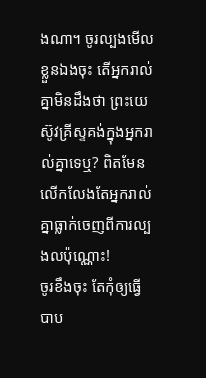ងណា។ ចូរល្បងមើលខ្លួនឯងចុះ តើអ្នករាល់គ្នាមិនដឹងថា ព្រះយេស៊ូវគ្រីស្ទគង់ក្នុងអ្នករាល់គ្នាទេឬ? ពិតមែន លើកលែងតែអ្នករាល់គ្នាធ្លាក់ចេញពីការល្បងលប៉ុណ្ណោះ!
ចូរខឹងចុះ តែកុំឲ្យធ្វើបាប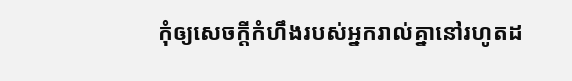កុំឲ្យសេចក្តីកំហឹងរបស់អ្នករាល់គ្នានៅរហូតដ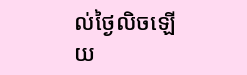ល់ថ្ងៃលិចឡើយ